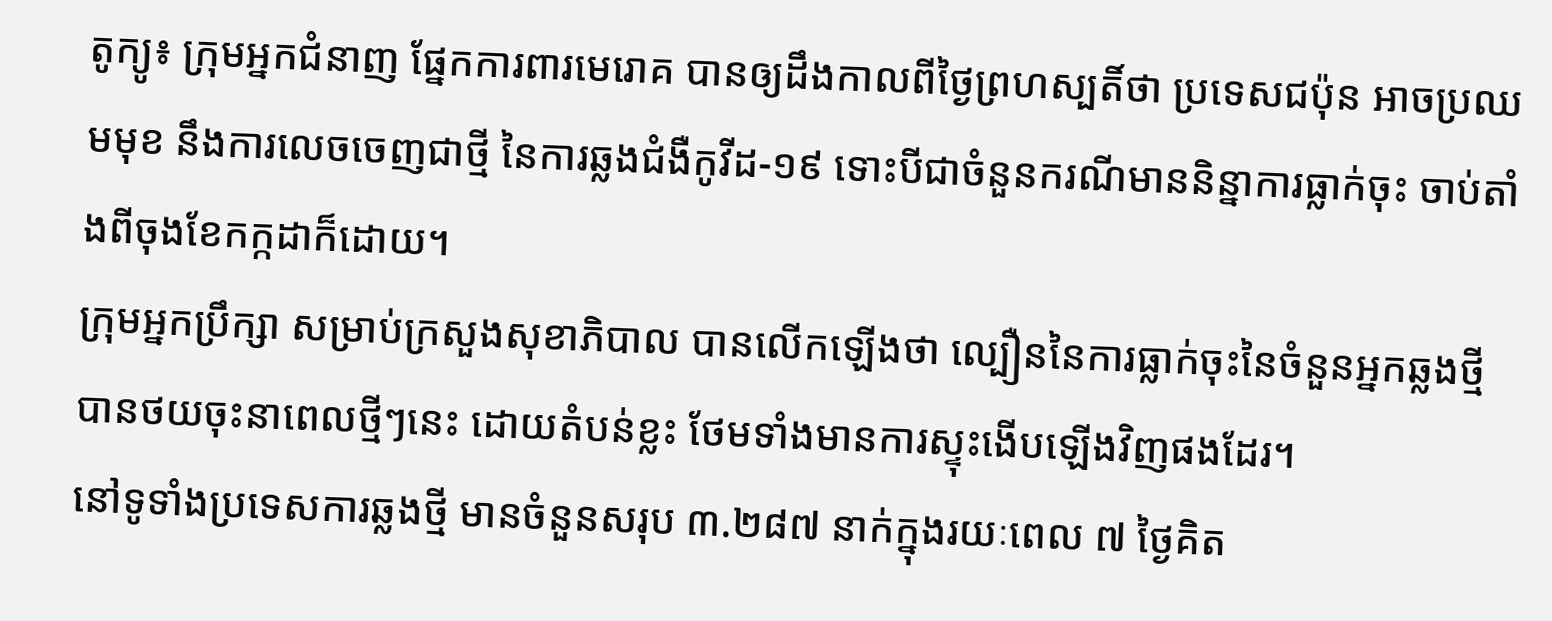តូក្យូ៖ ក្រុមអ្នកជំនាញ ផ្នែកការពារមេរោគ បានឲ្យដឹងកាលពីថ្ងៃព្រហស្បតិ៍ថា ប្រទេសជប៉ុន អាចប្រឈមមុខ នឹងការលេចចេញជាថ្មី នៃការឆ្លងជំងឺកូវីដ-១៩ ទោះបីជាចំនួនករណីមាននិន្នាការធ្លាក់ចុះ ចាប់តាំងពីចុងខែកក្កដាក៏ដោយ។
ក្រុមអ្នកប្រឹក្សា សម្រាប់ក្រសួងសុខាភិបាល បានលើកឡើងថា ល្បឿននៃការធ្លាក់ចុះនៃចំនួនអ្នកឆ្លងថ្មី បានថយចុះនាពេលថ្មីៗនេះ ដោយតំបន់ខ្លះ ថែមទាំងមានការស្ទុះងើបឡើងវិញផងដែរ។
នៅទូទាំងប្រទេសការឆ្លងថ្មី មានចំនួនសរុប ៣.២៨៧ នាក់ក្នុងរយៈពេល ៧ ថ្ងៃគិត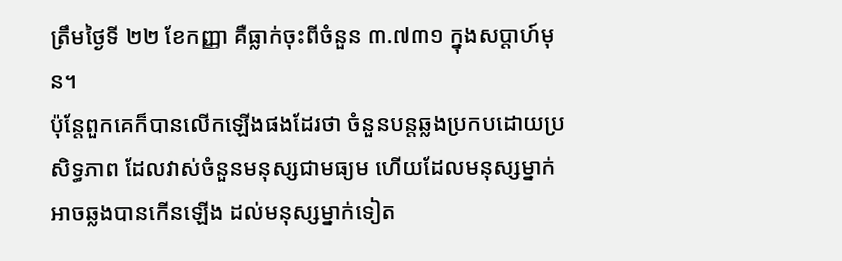ត្រឹមថ្ងៃទី ២២ ខែកញ្ញា គឺធ្លាក់ចុះពីចំនួន ៣.៧៣១ ក្នុងសប្តាហ៍មុន។
ប៉ុន្តែពួកគេក៏បានលើកឡើងផងដែរថា ចំនួនបន្តឆ្លងប្រកបដោយប្រសិទ្ធភាព ដែលវាស់ចំនួនមនុស្សជាមធ្យម ហើយដែលមនុស្សម្នាក់ អាចឆ្លងបានកើនឡើង ដល់មនុស្សម្នាក់ទៀត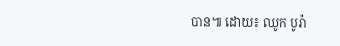បាន៕ ដោយ៖ ឈូក បូរ៉ា